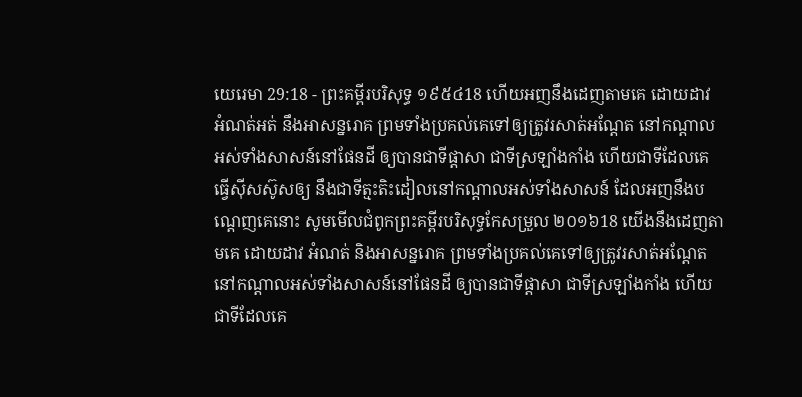យេរេមា 29:18 - ព្រះគម្ពីរបរិសុទ្ធ ១៩៥៤18 ហើយអញនឹងដេញតាមគេ ដោយដាវ អំណត់អត់ នឹងអាសន្នរោគ ព្រមទាំងប្រគល់គេទៅឲ្យត្រូវរសាត់អណ្តែត នៅកណ្តាលអស់ទាំងសាសន៍នៅផែនដី ឲ្យបានជាទីផ្តាសា ជាទីស្រឡាំងកាំង ហើយជាទីដែលគេធ្វើស៊ីសស៊ូសឲ្យ នឹងជាទីត្មះតិះដៀលនៅកណ្តាលអស់ទាំងសាសន៍ ដែលអញនឹងបណ្តេញគេនោះ សូមមើលជំពូកព្រះគម្ពីរបរិសុទ្ធកែសម្រួល ២០១៦18 យើងនឹងដេញតាមគេ ដោយដាវ អំណត់ និងអាសន្នរោគ ព្រមទាំងប្រគល់គេទៅឲ្យត្រូវរសាត់អណ្តែត នៅកណ្ដាលអស់ទាំងសាសន៍នៅផែនដី ឲ្យបានជាទីផ្ដាសា ជាទីស្រឡាំងកាំង ហើយជាទីដែលគេ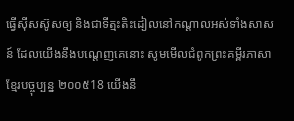ធ្វើស៊ីសស៊ូសឲ្យ និងជាទីត្មះតិះដៀលនៅកណ្ដាលអស់ទាំងសាសន៍ ដែលយើងនឹងបណ្តេញគេនោះ សូមមើលជំពូកព្រះគម្ពីរភាសាខ្មែរបច្ចុប្បន្ន ២០០៥18 យើងនឹ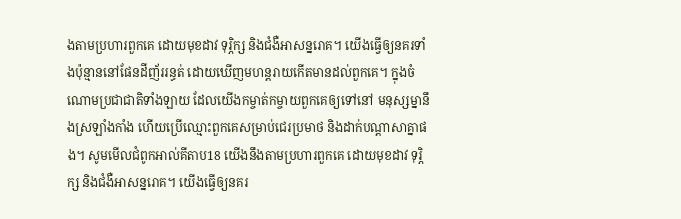ងតាមប្រហារពួកគេ ដោយមុខដាវ ទុរ្ភិក្ស និងជំងឺអាសន្នរោគ។ យើងធ្វើឲ្យនគរទាំងប៉ុន្មាននៅផែនដីញ័ររន្ធត់ ដោយឃើញមហន្តរាយកើតមានដល់ពួកគេ។ ក្នុងចំណោមប្រជាជាតិទាំងឡាយ ដែលយើងកម្ចាត់កម្ចាយពួកគេឲ្យទៅនៅ មនុស្សម្នានឹងស្រឡាំងកាំង ហើយប្រើឈ្មោះពួកគេសម្រាប់ជេរប្រមាថ និងដាក់បណ្ដាសាគ្នាផង។ សូមមើលជំពូកអាល់គីតាប18 យើងនឹងតាមប្រហារពួកគេ ដោយមុខដាវ ទុរ្ភិក្ស និងជំងឺអាសន្នរោគ។ យើងធ្វើឲ្យនគរ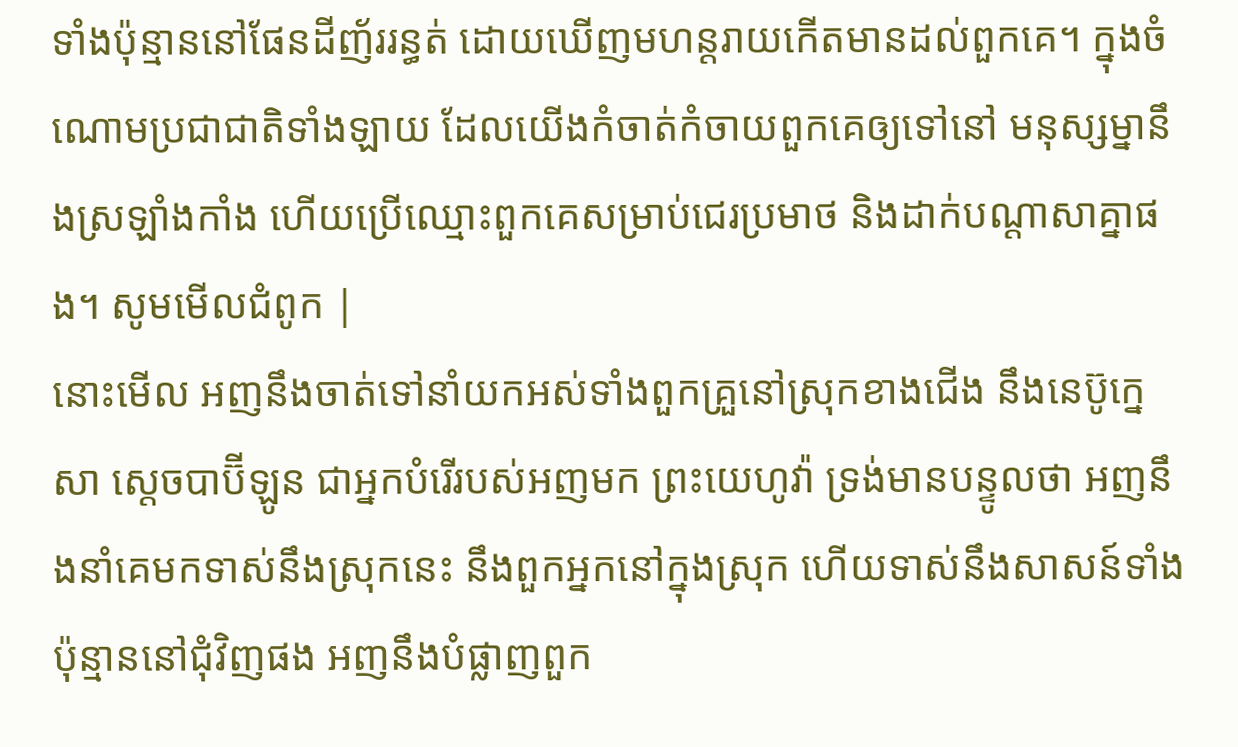ទាំងប៉ុន្មាននៅផែនដីញ័ររន្ធត់ ដោយឃើញមហន្តរាយកើតមានដល់ពួកគេ។ ក្នុងចំណោមប្រជាជាតិទាំងឡាយ ដែលយើងកំចាត់កំចាយពួកគេឲ្យទៅនៅ មនុស្សម្នានឹងស្រឡាំងកាំង ហើយប្រើឈ្មោះពួកគេសម្រាប់ជេរប្រមាថ និងដាក់បណ្ដាសាគ្នាផង។ សូមមើលជំពូក |
នោះមើល អញនឹងចាត់ទៅនាំយកអស់ទាំងពួកគ្រួនៅស្រុកខាងជើង នឹងនេប៊ូក្នេសា ស្តេចបាប៊ីឡូន ជាអ្នកបំរើរបស់អញមក ព្រះយេហូវ៉ា ទ្រង់មានបន្ទូលថា អញនឹងនាំគេមកទាស់នឹងស្រុកនេះ នឹងពួកអ្នកនៅក្នុងស្រុក ហើយទាស់នឹងសាសន៍ទាំងប៉ុន្មាននៅជុំវិញផង អញនឹងបំផ្លាញពួក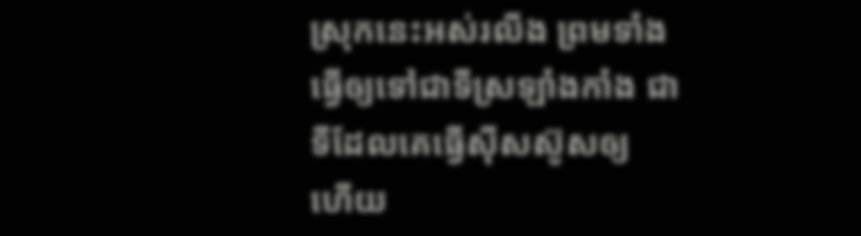ស្រុកនេះអស់រលីង ព្រមទាំងធ្វើឲ្យទៅជាទីស្រឡាំងកាំង ជាទីដែលគេធ្វើស៊ីសស៊ូសឲ្យ ហើយ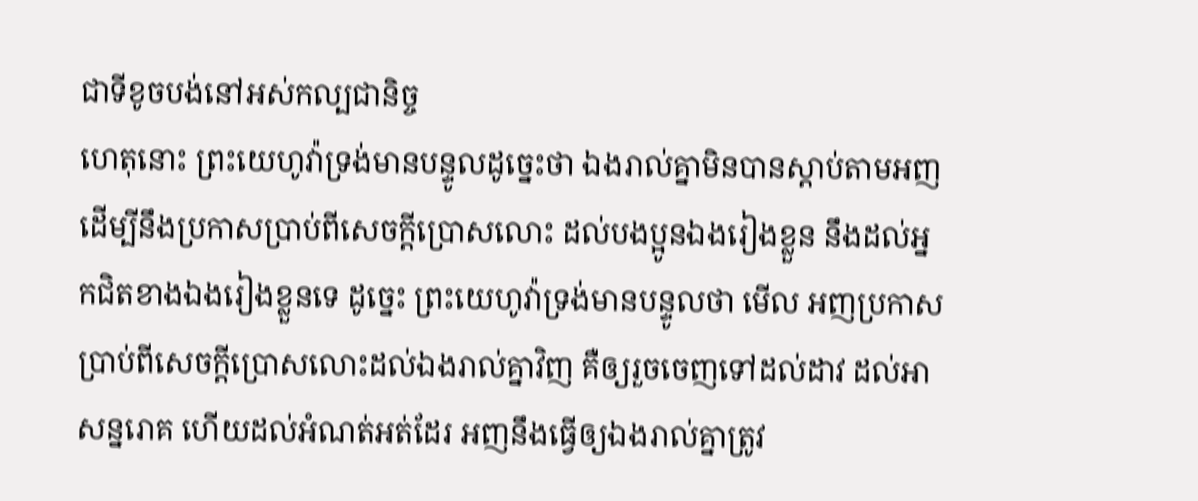ជាទីខូចបង់នៅអស់កល្បជានិច្ច
ហេតុនោះ ព្រះយេហូវ៉ាទ្រង់មានបន្ទូលដូច្នេះថា ឯងរាល់គ្នាមិនបានស្តាប់តាមអញ ដើម្បីនឹងប្រកាសប្រាប់ពីសេចក្ដីប្រោសលោះ ដល់បងប្អូនឯងរៀងខ្លួន នឹងដល់អ្នកជិតខាងឯងរៀងខ្លួនទេ ដូច្នេះ ព្រះយេហូវ៉ាទ្រង់មានបន្ទូលថា មើល អញប្រកាសប្រាប់ពីសេចក្ដីប្រោសលោះដល់ឯងរាល់គ្នាវិញ គឺឲ្យរួចចេញទៅដល់ដាវ ដល់អាសន្នរោគ ហើយដល់អំណត់អត់ដែរ អញនឹងធ្វើឲ្យឯងរាល់គ្នាត្រូវ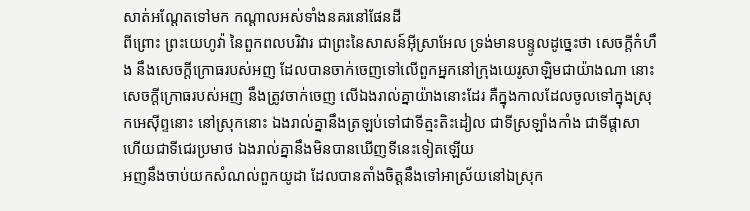សាត់អណ្តែតទៅមក កណ្តាលអស់ទាំងនគរនៅផែនដី
ពីព្រោះ ព្រះយេហូវ៉ា នៃពួកពលបរិវារ ជាព្រះនៃសាសន៍អ៊ីស្រាអែល ទ្រង់មានបន្ទូលដូច្នេះថា សេចក្ដីកំហឹង នឹងសេចក្ដីក្រោធរបស់អញ ដែលបានចាក់ចេញទៅលើពួកអ្នកនៅក្រុងយេរូសាឡិមជាយ៉ាងណា នោះសេចក្ដីក្រោធរបស់អញ នឹងត្រូវចាក់ចេញ លើឯងរាល់គ្នាយ៉ាងនោះដែរ គឺក្នុងកាលដែលចូលទៅក្នុងស្រុកអេស៊ីព្ទនោះ នៅស្រុកនោះ ឯងរាល់គ្នានឹងត្រឡប់ទៅជាទីត្មះតិះដៀល ជាទីស្រឡាំងកាំង ជាទីផ្តាសា ហើយជាទីជេរប្រមាថ ឯងរាល់គ្នានឹងមិនបានឃើញទីនេះទៀតឡើយ
អញនឹងចាប់យកសំណល់ពួកយូដា ដែលបានតាំងចិត្តនឹងទៅអាស្រ័យនៅឯស្រុក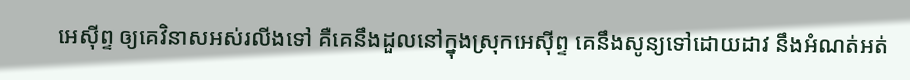អេស៊ីព្ទ ឲ្យគេវិនាសអស់រលីងទៅ គឺគេនឹងដួលនៅក្នុងស្រុកអេស៊ីព្ទ គេនឹងសូន្យទៅដោយដាវ នឹងអំណត់អត់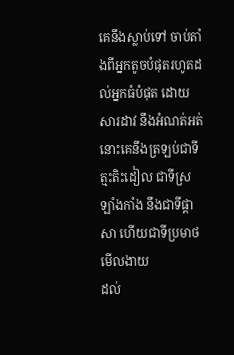គេនឹងស្លាប់ទៅ ចាប់តាំងពីអ្នកតូចបំផុតរហូតដល់អ្នកធំបំផុត ដោយសារដាវ នឹងអំណត់អត់ នោះគេនឹងត្រឡប់ជាទីត្មះតិះដៀល ជាទីស្រឡាំងកាំង នឹងជាទីផ្តាសា ហើយជាទីប្រមាថមើលងាយ
ដល់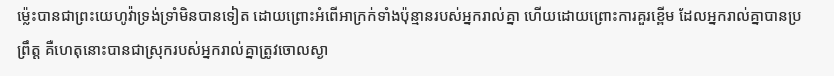ម៉្លេះបានជាព្រះយេហូវ៉ាទ្រង់ទ្រាំមិនបានទៀត ដោយព្រោះអំពើអាក្រក់ទាំងប៉ុន្មានរបស់អ្នករាល់គ្នា ហើយដោយព្រោះការគួរខ្ពើម ដែលអ្នករាល់គ្នាបានប្រព្រឹត្ត គឺហេតុនោះបានជាស្រុករបស់អ្នករាល់គ្នាត្រូវចោលស្ងា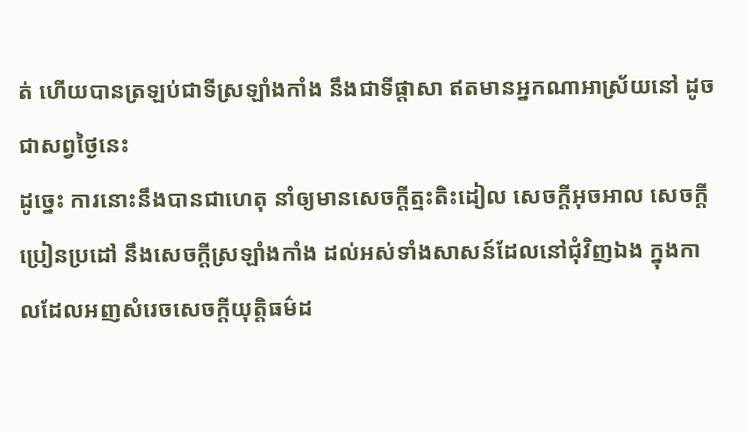ត់ ហើយបានត្រឡប់ជាទីស្រឡាំងកាំង នឹងជាទីផ្តាសា ឥតមានអ្នកណាអាស្រ័យនៅ ដូចជាសព្វថ្ងៃនេះ
ដូច្នេះ ការនោះនឹងបានជាហេតុ នាំឲ្យមានសេចក្ដីត្មះតិះដៀល សេចក្ដីអុចអាល សេចក្ដីប្រៀនប្រដៅ នឹងសេចក្ដីស្រឡាំងកាំង ដល់អស់ទាំងសាសន៍ដែលនៅជុំវិញឯង ក្នុងកាលដែលអញសំរេចសេចក្ដីយុត្តិធម៌ដ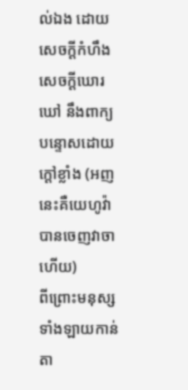ល់ឯង ដោយសេចក្ដីកំហឹង សេចក្ដីឃោរឃៅ នឹងពាក្យបន្ទោសដោយក្តៅខ្លាំង (អញនេះគឺយេហូវ៉ា បានចេញវាចាហើយ)
ពីព្រោះមនុស្សទាំងឡាយកាន់តា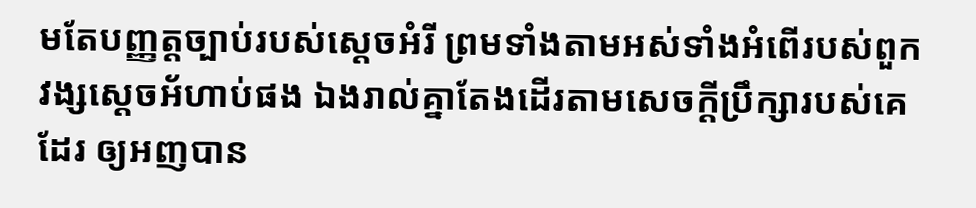មតែបញ្ញត្តច្បាប់របស់ស្តេចអំរី ព្រមទាំងតាមអស់ទាំងអំពើរបស់ពួកវង្សស្តេចអ័ហាប់ផង ឯងរាល់គ្នាតែងដើរតាមសេចក្ដីប្រឹក្សារបស់គេដែរ ឲ្យអញបាន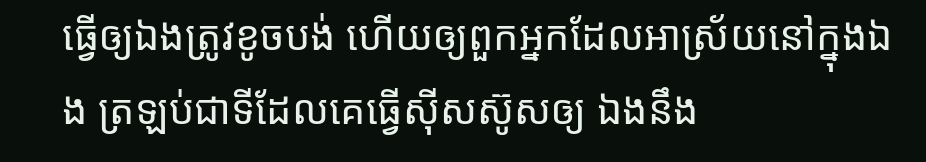ធ្វើឲ្យឯងត្រូវខូចបង់ ហើយឲ្យពួកអ្នកដែលអាស្រ័យនៅក្នុងឯង ត្រឡប់ជាទីដែលគេធ្វើស៊ីសស៊ូសឲ្យ ឯងនឹង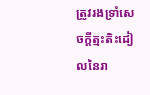ត្រូវរងទ្រាំសេចក្ដីត្មះតិះដៀលនៃរា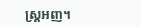ស្ត្រអញ។